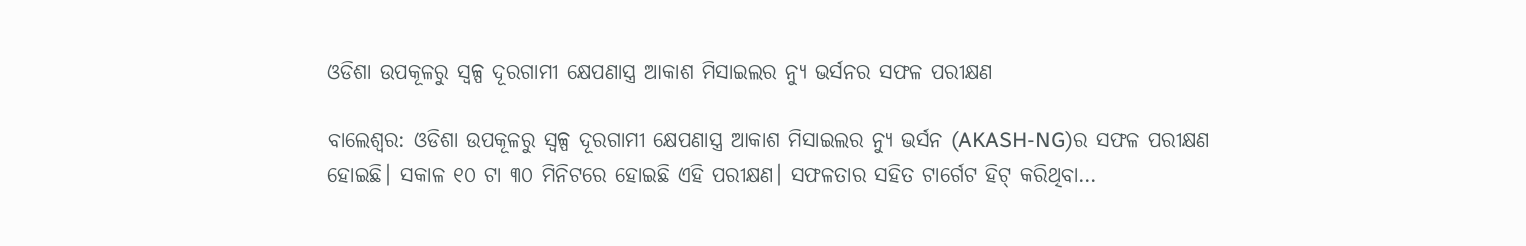ଓଡିଶା ଉପକୂଳରୁ ସ୍ୱଳ୍ପ ଦୂରଗାମୀ କ୍ଷେପଣାସ୍ତ୍ର ଆକାଶ ମିସାଇଲର ନ୍ୟୁ ଭର୍ସନର ସଫଳ ପରୀକ୍ଷଣ

ବାଲେଶ୍ୱର: ଓଡିଶା ଉପକୂଳରୁ ସ୍ୱଳ୍ପ ଦୂରଗାମୀ କ୍ଷେପଣାସ୍ତ୍ର ଆକାଶ ମିସାଇଲର ନ୍ୟୁ ଭର୍ସନ (AKASH-NG)ର ସଫଳ ପରୀକ୍ଷଣ ହୋଇଛି। ସକାଳ ୧୦ ଟା ୩୦ ମିନିଟରେ ହୋଇଛି ଏହି ପରୀକ୍ଷଣ। ସଫଳତାର ସହିତ ଟାର୍ଗେଟ ହିଟ୍ କରିଥିବା…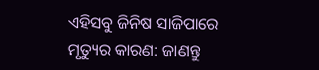ଏହିସବୁ ଜିନିଷ ସାଜିପାରେ ମୃତ୍ୟୁର କାରଣ: ଜାଣନ୍ତୁ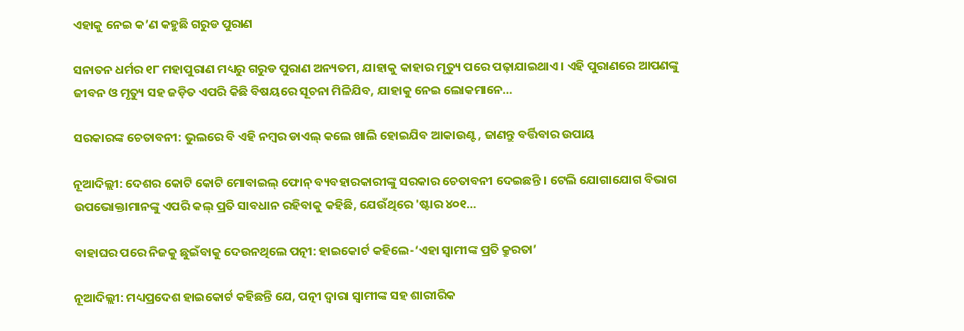ଏହାକୁ ନେଇ କ’ଣ କହୁଛି ଗରୁଡ ପୁରାଣ

ସନାତନ ଧର୍ମର ୧୮ ମହାପୁରାଣ ମଧ୍ୟରୁ ଗରୁଡ ପୁରାଣ ଅନ୍ୟତମ, ଯାହାକୁ କାହାର ମୃତ୍ୟୁ ପରେ ପଢ଼ାଯାଇଥାଏ । ଏହି ପୁରାଣରେ ଆପଣଙ୍କୁ ଜୀବନ ଓ ମୃତ୍ୟୁ ସହ ଜଡ଼ିତ ଏପରି କିଛି ବିଷୟରେ ସୂଚନା ମିଳିଯିବ, ଯାହାକୁ ନେଇ ଲୋକମାନେ…

ସରକାରଙ୍କ ଚେତାବନୀ: ଭୁଲରେ ବି ଏହି ନମ୍ବର ଡାଏଲ୍ କଲେ ଖାଲି ହୋଇଯିବ ଆକାଉଣ୍ଟ, ଜାଣନ୍ତୁ ବର୍ତ୍ତିବାର ଉପାୟ

ନୂଆଦିଲ୍ଲୀ: ଦେଶର କୋଟି କୋଟି ମୋବାଇଲ୍ ଫୋନ୍ ବ୍ୟବହାରକାରୀଙ୍କୁ ସରକାର ଚେତାବନୀ ଦେଇଛନ୍ତି । ଟେଲି ଯୋଗାଯୋଗ ବିଭାଗ ଉପଭୋକ୍ତାମାନଙ୍କୁ ଏପରି କଲ୍ ପ୍ରତି ସାବଧାନ ରହିବାକୁ କହିଛି, ଯେଉଁଥିରେ 'ଷ୍ଟାର ୪୦୧…

ବାହାଘର ପରେ ନିଜକୁ ଛୁଇଁବାକୁ ଦେଉନଥିଲେ ପତ୍ନୀ: ହାଇକୋର୍ଟ କହିଲେ-‘ଏହା ସ୍ୱାମୀଙ୍କ ପ୍ରତି କ୍ରୁରତା’

ନୂଆଦିଲ୍ଲୀ: ମଧ୍ୟପ୍ରଦେଶ ହାଇକୋର୍ଟ କହିଛନ୍ତି ଯେ, ପତ୍ନୀ ଦ୍ୱାରା ସ୍ୱାମୀଙ୍କ ସହ ଶାରୀରିକ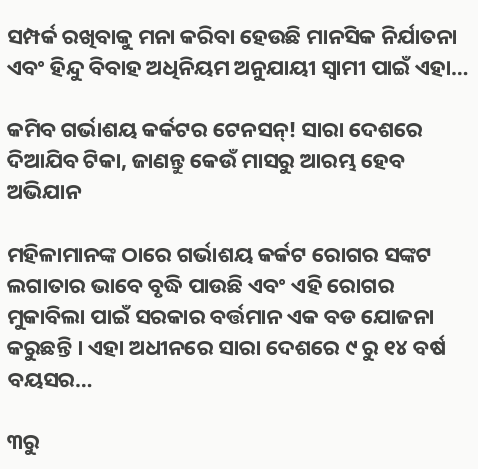ସମ୍ପର୍କ ରଖିବାକୁ ମନା କରିବା ହେଉଛି ମାନସିକ ନିର୍ଯାତନା ଏବଂ ହିନ୍ଦୁ ବିବାହ ଅଧିନିୟମ ଅନୁଯାୟୀ ସ୍ୱାମୀ ପାଇଁ ଏହା…

କମିବ ଗର୍ଭାଶୟ କର୍କଟର ଟେନସନ୍! ସାରା ଦେଶରେ ଦିଆଯିବ ଟିକା, ଜାଣନ୍ତୁ କେଉଁ ମାସରୁ ଆରମ୍ଭ ହେବ ଅଭିଯାନ

ମହିଳାମାନଙ୍କ ଠାରେ ଗର୍ଭାଶୟ କର୍କଟ ରୋଗର ସଙ୍କଟ ଲଗାତାର ଭାବେ ବୃଦ୍ଧି ପାଉଛି ଏବଂ ଏହି ରୋଗର ମୁକାବିଲା ପାଇଁ ସରକାର ବର୍ତ୍ତମାନ ଏକ ବଡ ଯୋଜନା କରୁଛନ୍ତି । ଏହା ଅଧୀନରେ ସାରା ଦେଶରେ ୯ ରୁ ୧୪ ବର୍ଷ ବୟସର…

୩ରୁ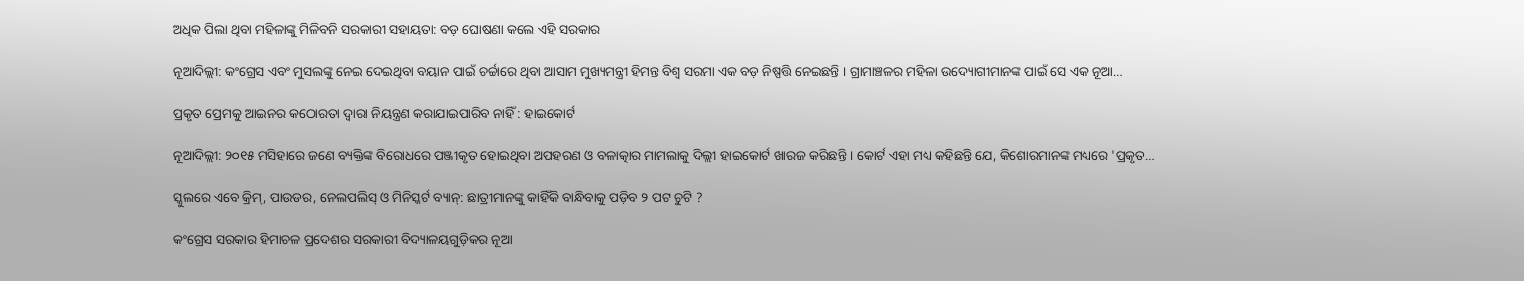ଅଧିକ ପିଲା ଥିବା ମହିଳାଙ୍କୁ ମିଳିବନି ସରକାରୀ ସହାୟତା: ବଡ଼ ଘୋଷଣା କଲେ ଏହି ସରକାର

ନୂଆଦିଲ୍ଲୀ: କଂଗ୍ରେସ ଏବଂ ମୁସଲଙ୍କୁ ନେଇ ଦେଇଥିବା ବୟାନ ପାଇଁ ଚର୍ଚ୍ଚାରେ ଥିବା ଆସାମ ମୁଖ୍ୟମନ୍ତ୍ରୀ ହିମନ୍ତ ବିଶ୍ୱ ସରମା ଏକ ବଡ଼ ନିଷ୍ପତ୍ତି ନେଇଛନ୍ତି । ଗ୍ରାମାଞ୍ଚଳର ମହିଳା ଉଦ୍ୟୋଗୀମାନଙ୍କ ପାଇଁ ସେ ଏକ ନୂଆ…

ପ୍ରକୃତ ପ୍ରେମକୁ ଆଇନର କଠୋରତା ଦ୍ୱାରା ନିୟନ୍ତ୍ରଣ କରାଯାଇପାରିବ ନାହିଁ : ହାଇକୋର୍ଟ

ନୂଆଦିଲ୍ଲୀ: ୨୦୧୫ ମସିହାରେ ଜଣେ ବ୍ୟକ୍ତିଙ୍କ ବିରୋଧରେ ପଞ୍ଜୀକୃତ ହୋଇଥିବା ଅପହରଣ ଓ ବଳାତ୍କାର ମାମଲାକୁ ଦିଲ୍ଲୀ ହାଇକୋର୍ଟ ଖାରଜ କରିଛନ୍ତି । କୋର୍ଟ ଏହା ମଧ୍ୟ କହିଛନ୍ତି ଯେ, କିଶୋରମାନଙ୍କ ମଧ୍ୟରେ 'ପ୍ରକୃତ…

ସ୍କୁଲରେ ଏବେ କ୍ରିମ୍, ପାଉଡର, ନେଲପଲିସ୍ ଓ ମିନିସ୍କର୍ଟ ବ୍ୟାନ୍: ଛାତ୍ରୀମାନଙ୍କୁ କାହିଁକି ବାନ୍ଧିବାକୁ ପଡ଼ିବ ୨ ପଟ ଚୁଟି ?

କଂଗ୍ରେସ ସରକାର ହିମାଚଳ ପ୍ରଦେଶର ସରକାରୀ ବିଦ୍ୟାଳୟଗୁଡ଼ିକର ନୂଆ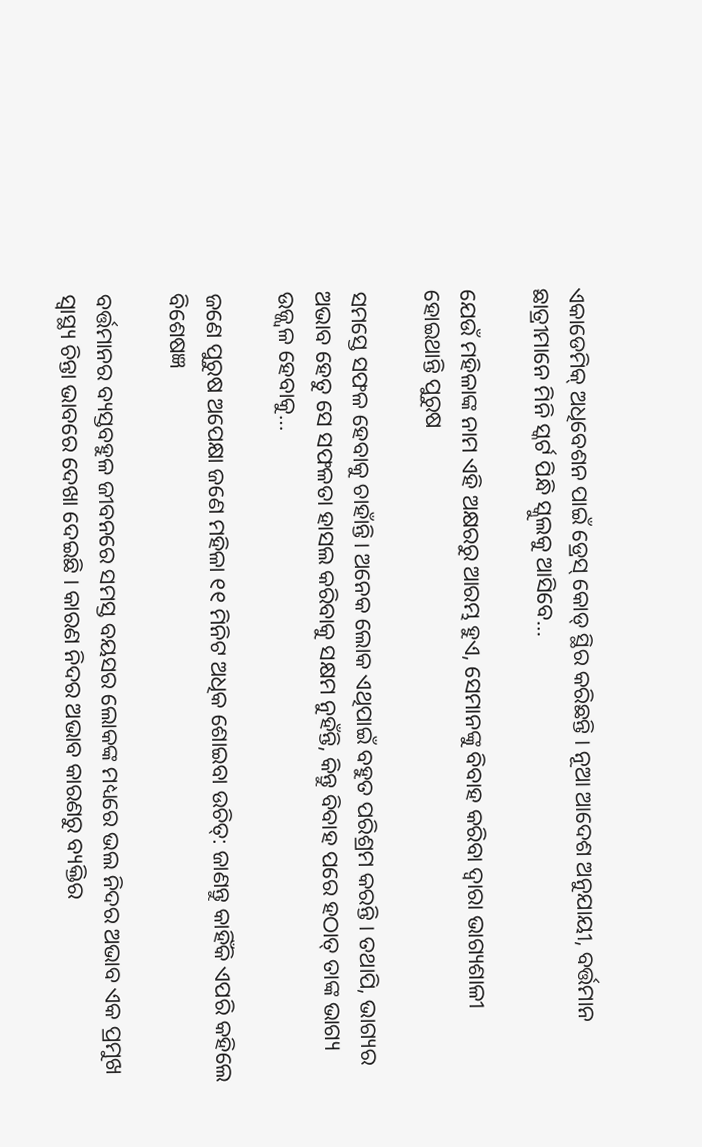ଏକାଡେମିକ୍ ଅଧିବେଶନ ପାଇଁ ଡ୍ରେସ୍ କୋଡ୍ ସ୍ଥିର କରିଛନ୍ତି । ନୂଆ ଆଦେଶ ଅନୁଯାୟୀ, ବର୍ତ୍ତମାନ ଛାତ୍ରୀମାନେ ମିନି ସ୍କର୍ଟ ପିନ୍ଧି ସ୍କୁଲକୁ ଆସିବେ…

ଯେଉଁ ମହିଳାଙ୍କ ନାମ ଏହି ଅକ୍ଷରରୁ ଆରମ୍ଭ ହୁଏ, ସେମାନଙ୍କୁ ବିବାହ କରିବା ଦ୍ଵାରା ଭାଗ୍ୟଶାଳୀ ହୋଇଥାନ୍ତି ପୁରୁଷ

ସମସ୍ତେ ସଫଳ ହେବାକୁ ଚାହାଁନ୍ତି। ଅନେକ ଲୋକ ଏଥିପାଇଁ ବହୁତ ପରିଶ୍ରମ କରନ୍ତି । ତଥାପି, ଭାଗ୍ୟର ଅଭାବ ହେତୁ ସେ ସଫଳତା ହାସଲ କରିବାକୁ ସକ୍ଷମ ନୁହଁନ୍ତି, କିନ୍ତୁ ବିବାହ ପରେ ହଠାତ୍ ତାଙ୍କ ଭାଗ୍ୟ ଉଜ୍ଜ୍ୱଳ ହେବାକୁ…

ଜଣେ ପୁରୁଷ ଅପେକ୍ଷା ଜଣେ ମହିଳା ୧୧ ମିନିଟ ଅଧିକ ଶୋଇବା ଉଚିତ୍: ଜାଣନ୍ତୁ କାହିଁକି ଏପରି କହିଲେ ବିଶେଷଜ୍ଞ

ବର୍ତ୍ତମାନର ବ୍ୟସ୍ତବହୁଳ ଜୀବନରେ ସମସ୍ତ ବୟସର ଲୋକଙ୍କ ମଧ୍ୟରେ ଭଲ ନିଦର ଅଭାବ ଏକ ପ୍ରମୁଖ ସ୍ୱାସ୍ଥ୍ୟ ଚିନ୍ତା ଭାବରେ ଦେଖା ଦେଇଛି । କାରଣ ନିଦର ଅଭାବ କାରଣରୁ ବ୍ୟକ୍ତିର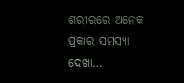ଶରୀରରେ ଅନେକ ପ୍ରକାର ସମସ୍ୟା ଦେଖା…